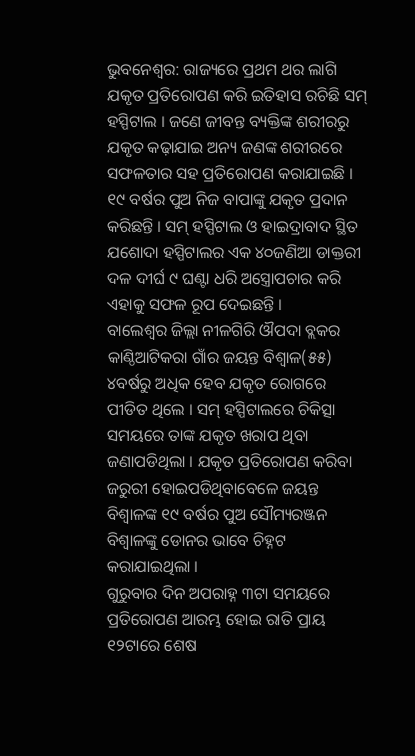ଭୁବନେଶ୍ୱର: ରାଜ୍ୟରେ ପ୍ରଥମ ଥର ଲାଗି ଯକୃତ ପ୍ରତିରୋପଣ କରି ଇତିହାସ ରଚିଛି ସମ୍ ହସ୍ପିଟାଲ । ଜଣେ ଜୀବନ୍ତ ବ୍ୟକ୍ତିଙ୍କ ଶରୀରରୁ ଯକୃତ କଢ଼ାଯାଇ ଅନ୍ୟ ଜଣଙ୍କ ଶରୀରରେ ସଫଳତାର ସହ ପ୍ରତିରୋପଣ କରାଯାଇଛି । ୧୯ ବର୍ଷର ପୁଅ ନିଜ ବାପାଙ୍କୁ ଯକୃତ ପ୍ରଦାନ କରିଛନ୍ତି । ସମ୍ ହସ୍ପିଟାଲ ଓ ହାଇଦ୍ରାବାଦ ସ୍ଥିତ ଯଶୋଦା ହସ୍ପିଟାଲର ଏକ ୪୦ଜଣିଆ ଡାକ୍ତରୀ ଦଳ ଦୀର୍ଘ ୯ ଘଣ୍ଟା ଧରି ଅସ୍ତ୍ରୋପଚାର କରି ଏହାକୁ ସଫଳ ରୂପ ଦେଇଛନ୍ତି ।
ବାଲେଶ୍ୱର ଜିଲ୍ଲା ନୀଳଗିରି ଔପଦା ବ୍ଲକର କାଣ୍ଠିଆଟିକରା ଗାଁର ଜୟନ୍ତ ବିଶ୍ୱାଳ(୫୫) ୪ବର୍ଷରୁ ଅଧିକ ହେବ ଯକୃତ ରୋଗରେ ପୀଡିତ ଥିଲେ । ସମ୍ ହସ୍ପିଟାଲରେ ଚିକିତ୍ସା ସମୟରେ ତାଙ୍କ ଯକୃତ ଖରାପ ଥିବା ଜଣାପଡିଥିଲା । ଯକୃତ ପ୍ରତିରୋପଣ କରିବା ଜରୁରୀ ହୋଇପଡିଥିବାବେଳେ ଜୟନ୍ତ ବିଶ୍ୱାଳଙ୍କ ୧୯ ବର୍ଷର ପୁଅ ସୌମ୍ୟରଞ୍ଜନ ବିଶ୍ୱାଳଙ୍କୁ ଡୋନର ଭାବେ ଚିହ୍ନଟ କରାଯାଇଥିଲା ।
ଗୁରୁବାର ଦିନ ଅପରାହ୍ନ ୩ଟା ସମୟରେ ପ୍ରତିରୋପଣ ଆରମ୍ଭ ହୋଇ ରାତି ପ୍ରାୟ ୧୨ଟାରେ ଶେଷ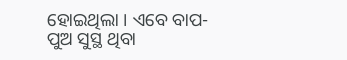ହୋଇଥିଲା । ଏବେ ବାପ-ପୁଅ ସୁସ୍ଥ ଥିବା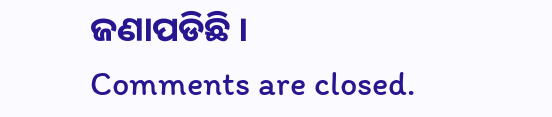ଜଣାପଡିଛି ।
Comments are closed.